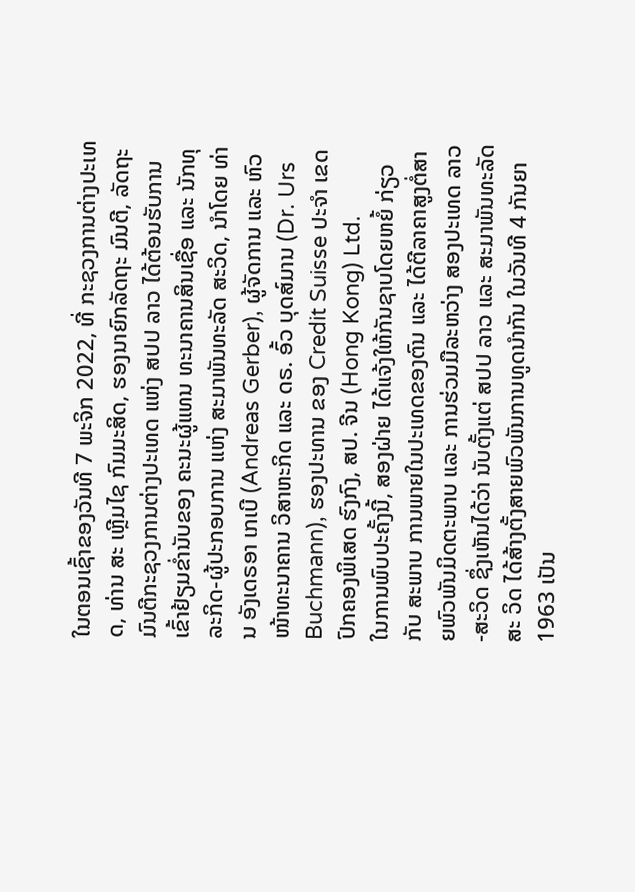ໃນຕອນເຊົ້າຂອງວັນທີ 7 ພະຈິກ 2022, ທີ່ ກະຊວງການຕ່າງປະເທດ, ທ່ານ ສະ ເຫຼີມໄຊ ກົມມະສິດ, ຮອງນາຍົກລັດຖະ ມົນຕີ, ລັດຖະມົນຕີກະຊວງການຕ່າງປະເທດ ແຫ່ງ ສປປ ລາວ ໄດ້ຕ້ອນຮັບການເຂົ້າຢ້ຽມຂໍ່ານັບຂອງ ຄະນະຜູ້ແທນ ທະນາຄານສິນເຊື່ອ ແລະ ນັກທຸລະກິດ-ຜູ້ປະກອບການ ແຫ່ງ ສະມາພັນທະລັດ ສະວິດ, ນຳໂດຍ ທ່ານ ອັງເດຣອາ ເກເບີ (Andreas Gerber), ຜູ້ຈັດການ ແລະ ຫົວໜ້າທະນາຄານ ວິສາຫະກິດ ແລະ ດຣ. ອົ້ວ ບຸດສ໌ມານ (Dr. Urs Buchmann), ຮອງປະທານ ຂອງ Credit Suisse ປະຈໍາ ເຂດປົກຄອງພິເສດ ຮົງກົງ, ສປ. ຈີນ (Hong Kong) Ltd.
ໃນການພົບປະຄັ້ງນີ້, ສອງຝ່າຍ ໄດ້ແຈ້ງໃຫ້ກັນຊາບໂດຍຫຍໍ້ ກ່ຽວກັບ ສະພາບ ການພາຍໃນປະເທດຂອງຕົນ ແລະ ໄດ້ຕີລາຄາສູງຕໍ່ສາຍພົວພັນມິດຕະພາບ ແລະ ການຮ່ວມມືລະຫວ່າງ ສອງປະເທດ ລາວ-ສະວິດ ຊຶ່ງເຫັນໄດ້ວ່າ ນັບຕັ້ງແຕ່ ສປປ ລາວ ແລະ ສະມາພັນທະລັດ ສະ ວິດ ໄດ້ສ້າງຕັ້ງສາຍພົວພັນການທູດນໍາກັນ ໃນວັນທີ 4 ກັນຍາ 1963 ເປັນ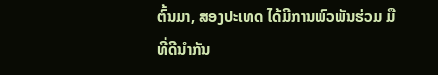ຕົ້ນມາ, ສອງປະເທດ ໄດ້ມີການພົວພັນຮ່ວມ ມືທີ່ດີນໍາກັນ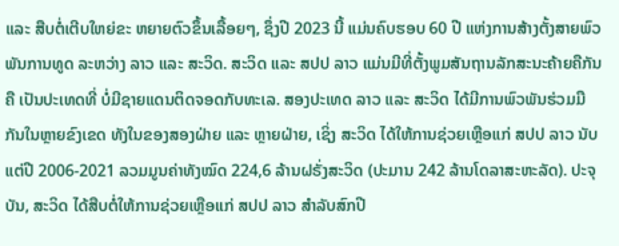ແລະ ສືບຕໍ່ເຕີບໃຫຍ່ຂະ ຫຍາຍຕົວຂຶ້ນເລື້ອຍໆ, ຊຶ່ງປີ 2023 ນີ້ ແມ່ນຄົບຮອບ 60 ປີ ແຫ່ງການສ້າງຕັ້ງສາຍພົວພັນການທູດ ລະຫວ່າງ ລາວ ແລະ ສະວິດ. ສະວິດ ແລະ ສປປ ລາວ ແມ່ນມີທີ່ຕັ້ງພູມສັນຖານລັກສະນະຄ້າຍຄືກັນ ຄື ເປັນປະເທດທີ່ ບໍ່ມີຊາຍແດນຕິດຈອດກັບທະເລ. ສອງປະເທດ ລາວ ແລະ ສະວິດ ໄດ້ມີການພົວພັນຮ່ວມມືກັນໃນຫຼາຍຂົງເຂດ ທັງໃນຂອງສອງຝ່າຍ ແລະ ຫຼາຍຝ່າຍ, ເຊິ່ງ ສະວິດ ໄດ້ໃຫ້ການຊ່ວຍເຫຼືອແກ່ ສປປ ລາວ ນັບແຕ່ປີ 2006-2021 ລວມມູນຄ່າທັງໝົດ 224,6 ລ້ານຝຣັ່ງສະວິດ (ປະມານ 242 ລ້ານໂດລາສະຫະລັດ). ປະຈຸບັນ, ສະວິດ ໄດ້ສືບຕໍ່ໃຫ້ການຊ່ວຍເຫຼືອແກ່ ສປປ ລາວ ສໍາລັບສົກປີ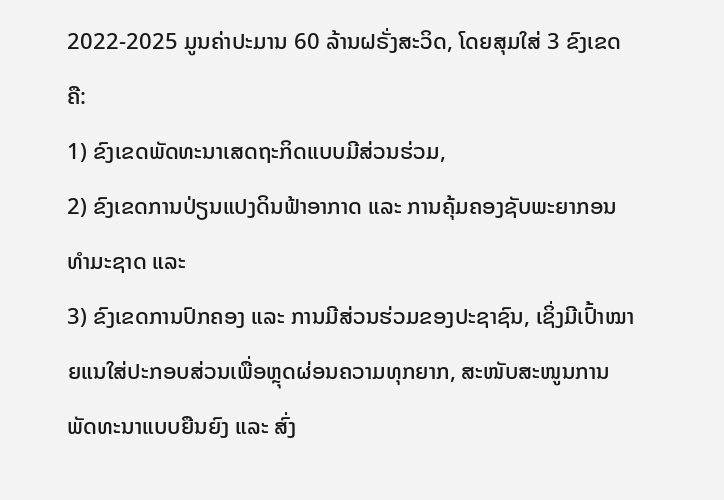2022-2025 ມູນຄ່າປະມານ 60 ລ້ານຝຣັ່ງສະວິດ, ໂດຍສຸມໃສ່ 3 ຂົງເຂດ ຄື:
1) ຂົງເຂດພັດທະນາເສດຖະກິດແບບມີສ່ວນຮ່ວມ,
2) ຂົງເຂດການປ່ຽນແປງດິນຟ້າອາກາດ ແລະ ການຄຸ້ມຄອງຊັບພະຍາກອນທໍາມະຊາດ ແລະ
3) ຂົງເຂດການປົກຄອງ ແລະ ການມີສ່ວນຮ່ວມຂອງປະຊາຊົນ, ເຊິ່ງມີເປົ້າໝາຍແນໃສ່ປະກອບສ່ວນເພື່ອຫຼຸດຜ່ອນຄວາມທຸກຍາກ, ສະໜັບສະໜູນການພັດທະນາແບບຍືນຍົງ ແລະ ສົ່ງ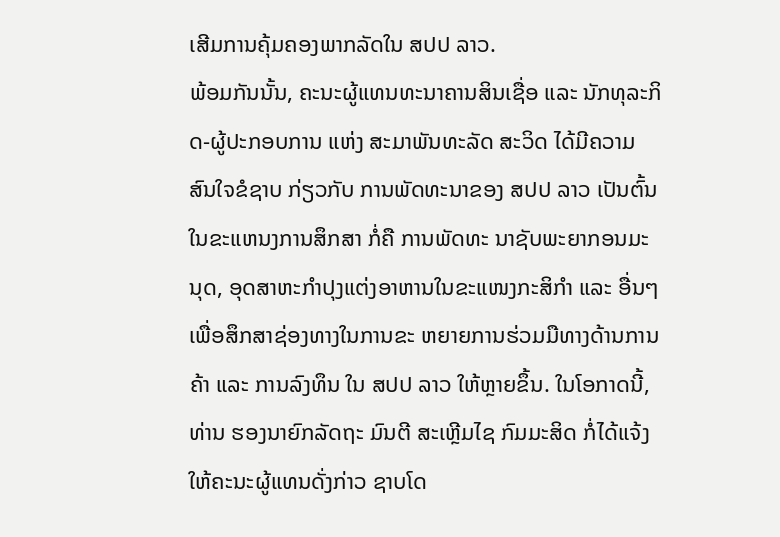ເສີມການຄຸ້ມຄອງພາກລັດໃນ ສປປ ລາວ.
ພ້ອມກັນນັ້ນ, ຄະນະຜູ້ແທນທະນາຄານສິນເຊື່ອ ແລະ ນັກທຸລະກິດ-ຜູ້ປະກອບການ ແຫ່ງ ສະມາພັນທະລັດ ສະວິດ ໄດ້ມີຄວາມສົນໃຈຂໍຊາບ ກ່ຽວກັບ ການພັດທະນາຂອງ ສປປ ລາວ ເປັນຕົ້ນ ໃນຂະແຫນງການສຶກສາ ກໍ່ຄື ການພັດທະ ນາຊັບພະຍາກອນມະນຸດ, ອຸດສາຫະກຳປຸງແຕ່ງອາຫານໃນຂະແໜງກະສິກຳ ແລະ ອື່ນໆ ເພື່ອສຶກສາຊ່ອງທາງໃນການຂະ ຫຍາຍການຮ່ວມມືທາງດ້ານການຄ້າ ແລະ ການລົງທຶນ ໃນ ສປປ ລາວ ໃຫ້ຫຼາຍຂຶ້ນ. ໃນໂອກາດນີ້, ທ່ານ ຮອງນາຍົກລັດຖະ ມົນຕີ ສະເຫຼີມໄຊ ກົມມະສິດ ກໍ່ໄດ້ແຈ້ງໃຫ້ຄະນະຜູ້ແທນດັ່ງກ່າວ ຊາບໂດ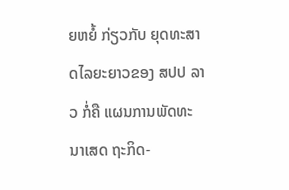ຍຫຍໍ້ ກ່ຽວກັບ ຍຸດທະສາດໄລຍະຍາວຂອງ ສປປ ລາວ ກໍ່ຄື ແຜນການພັດທະນາເສດ ຖະກິດ-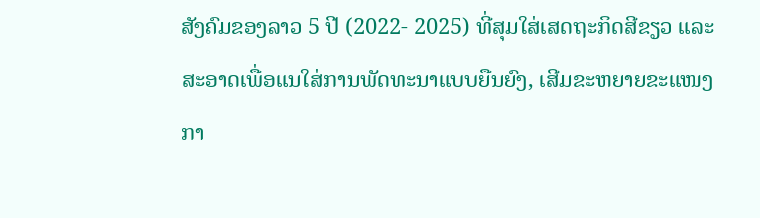ສັງຄົມຂອງລາວ 5 ປີ (2022- 2025) ທີ່ສຸມໃສ່ເສດຖະກິດສີຂຽວ ແລະ ສະອາດເພື່ອແນໃສ່ການພັດທະນາແບບຍືນຍົງ, ເສີມຂະຫຍາຍຂະແໜງກາ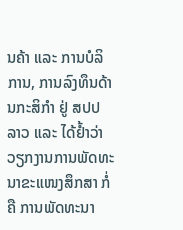ນຄ້າ ແລະ ການບໍລິການ, ການລົງທຶນດ້ານກະສິກຳ ຢູ່ ສປປ ລາວ ແລະ ໄດ້ຢ້ຳວ່າ ວຽກງານການພັດທະນາຂະແໜງສຶກສາ ກໍ່ຄື ການພັດທະນາ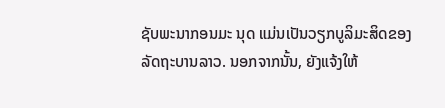ຊັບພະນາກອນມະ ນຸດ ແມ່ນເປັນວຽກບູລິມະສິດຂອງລັດຖະບານລາວ. ນອກຈາກນັ້ນ, ຍັງແຈ້ງໃຫ້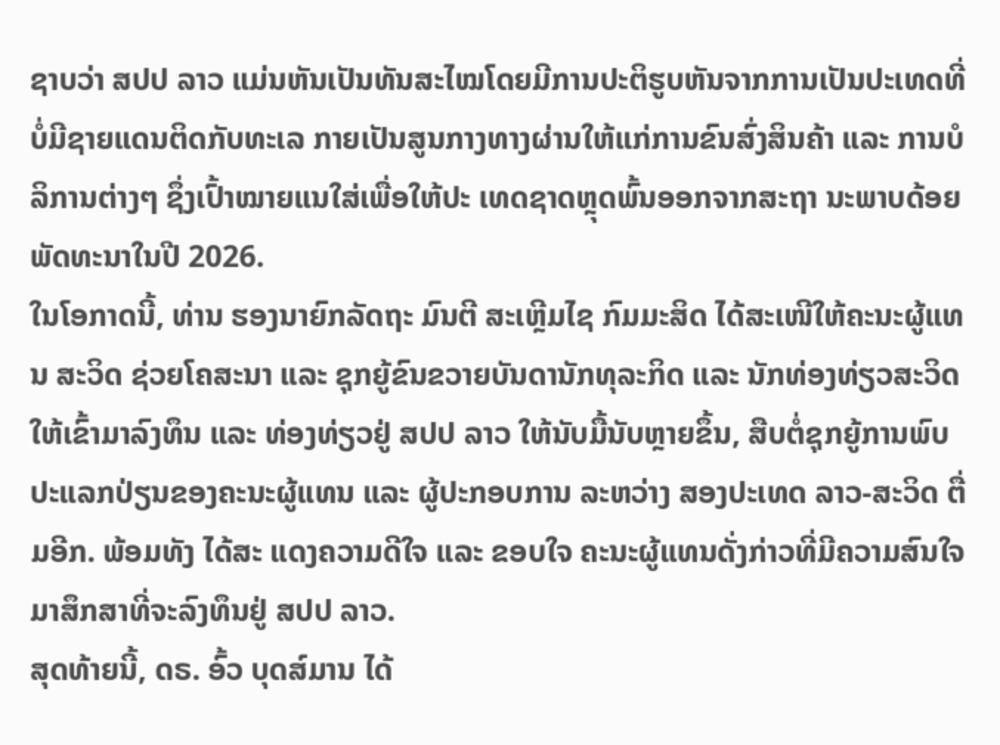ຊາບວ່າ ສປປ ລາວ ແມ່ນຫັນເປັນທັນສະໄໝໂດຍມີການປະຕິຮູບຫັນຈາກການເປັນປະເທດທີ່ບໍ່ມີຊາຍແດນຕິດກັບທະເລ ກາຍເປັນສູນກາງທາງຜ່ານໃຫ້ແກ່ການຂົນສົ່ງສິນຄ້າ ແລະ ການບໍລິການຕ່າງໆ ຊຶ່ງເປົ້າໝາຍແນໃສ່ເພື່ອໃຫ້ປະ ເທດຊາດຫຼຸດພົ້ນອອກຈາກສະຖາ ນະພາບດ້ອຍພັດທະນາໃນປີ 2026.
ໃນໂອກາດນີ້, ທ່ານ ຮອງນາຍົກລັດຖະ ມົນຕີ ສະເຫຼີມໄຊ ກົມມະສິດ ໄດ້ສະເໜີໃຫ້ຄະນະຜູ້ແທນ ສະວິດ ຊ່ວຍໂຄສະນາ ແລະ ຊຸກຍູ້ຂົນຂວາຍບັນດານັກທຸລະກິດ ແລະ ນັກທ່ອງທ່ຽວສະວິດ ໃຫ້ເຂົ້າມາລົງທຶນ ແລະ ທ່ອງທ່ຽວຢູ່ ສປປ ລາວ ໃຫ້ນັບມື້ນັບຫຼາຍຂຶ້ນ, ສືບຕໍ່ຊຸກຍູ້ການພົບ ປະແລກປ່ຽນຂອງຄະນະຜູ້ແທນ ແລະ ຜູ້ປະກອບການ ລະຫວ່າງ ສອງປະເທດ ລາວ-ສະວິດ ຕື່ມອີກ. ພ້ອມທັງ ໄດ້ສະ ແດງຄວາມດີໃຈ ແລະ ຂອບໃຈ ຄະນະຜູ້ແທນດັ່ງກ່າວທີ່ມີຄວາມສົນໃຈມາສຶກສາທີ່ຈະລົງທຶນຢູ່ ສປປ ລາວ.
ສຸດທ້າຍນີ້, ດຣ. ອົ້ວ ບຸດສ໌ມານ ໄດ້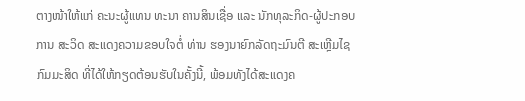ຕາງໜ້າໃຫ້ແກ່ ຄະນະຜູ້ແທນ ທະນາ ຄານສິນເຊື່ອ ແລະ ນັກທຸລະກິດ-ຜູ້ປະກອບການ ສະວິດ ສະແດງຄວາມຂອບໃຈຕໍ່ ທ່ານ ຮອງນາຍົກລັດຖະມົນຕີ ສະເຫຼີມໄຊ ກົມມະສິດ ທີ່ໄດ້ໃຫ້ກຽດຕ້ອນຮັບໃນຄັ້ງນີ້, ພ້ອມທັງໄດ້ສະແດງຄ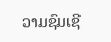ວາມຊົມເຊີ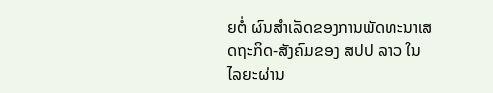ຍຕໍ່ ຜົນສໍາເລັດຂອງການພັດທະນາເສດຖະກິດ-ສັງຄົມຂອງ ສປປ ລາວ ໃນໄລຍະຜ່ານ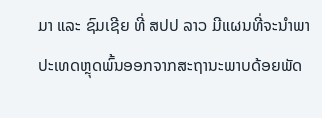ມາ ແລະ ຊົມເຊີຍ ທີ່ ສປປ ລາວ ມີແຜນທີ່ຈະນໍາພາປະເທດຫຼຸດພົ້ນອອກຈາກສະຖານະພາບດ້ອຍພັດ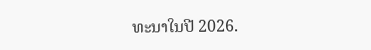ທະນາໃນປີ 2026.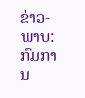ຂ່າວ-ພາບ: ກົມການ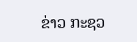ຂ່າວ ກະຊວ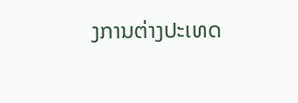ງການຕ່າງປະເທດ